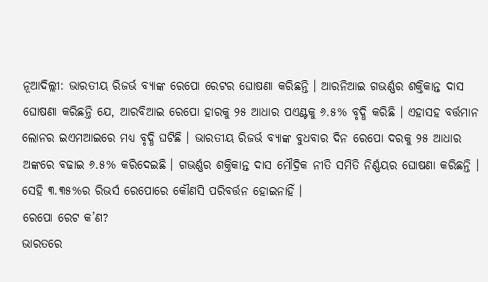ନୂଆଦିଲ୍ଲୀ: ଭାରତୀୟ ରିଜର୍ଭ ବ୍ୟାଙ୍କ ରେପୋ ରେଟର ଘୋଷଣା କରିଛନ୍ତି । ଆରନିଆଇ ଗଭର୍ଣ୍ଣର ଶକ୍ତିକାନ୍ତ ଦାସ ଘୋଷଣା କରିଛନ୍ତି ଯେ, ଆରବିଆଇ ରେପୋ ହାରକୁ ୨୫ ଆଧାର ପଏଣ୍ଟକୁ ୬.୫% ବୃଦ୍ଧି କରିଛି । ଏହାସହ ବର୍ତ୍ତମାନ ଲୋନର ଇଏମଆଇରେ ମଧ୍ୟ ବୃଦ୍ଧି ଘଟିଛି । ଭାରତୀୟ ରିଜର୍ଭ ବ୍ୟାଙ୍କ ବୁଧବାର ଦିନ ରେପୋ ଦରକୁ ୨୫ ଆଧାର ଅଙ୍କରେ ବଢାଇ ୬.୫% କରିଦେଇଛି । ଗଭର୍ଣ୍ଣର ଶକ୍ତିକାନ୍ତ ଦାସ ମୌଦ୍ରିକ ନୀତି ସମିତି ନିର୍ଣ୍ଣୟର ଘୋଷଣା କରିଛନ୍ତି । ସେହି ୩.୩୫%ର ରିଭର୍ସ ରେପୋରେ କୌଣସି ପରିବର୍ତ୍ତନ ହୋଇନାହିଁ ।
ରେପୋ ରେଟ କ’ଣ?
ଭାରତରେ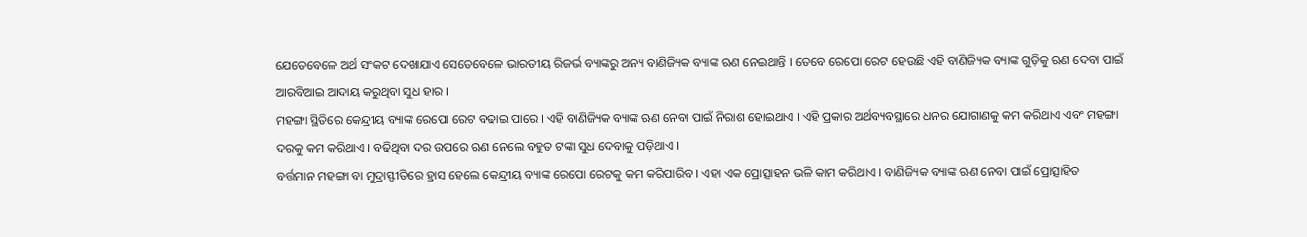ଯେତେବେଳେ ଅର୍ଥ ସଂକଟ ଦେଖାଯାଏ ସେତେବେଳେ ଭାରତୀୟ ରିଜର୍ଭ ବ୍ୟାଙ୍କରୁ ଅନ୍ୟ ବାଣିଜ୍ୟିକ ବ୍ୟାଙ୍କ ଋଣ ନେଇଥାନ୍ତି । ତେବେ ରେପୋ ରେଟ ହେଉଛି ଏହି ବାଣିଜ୍ୟିକ ବ୍ୟାଙ୍କ ଗୁଡ଼ିକୁ ଋଣ ଦେବା ପାଇଁ ଆରବିଆଇ ଆଦାୟ କରୁଥିବା ସୁଧ ହାର ।
ମହଙ୍ଗା ସ୍ଥିତିରେ କେନ୍ଦ୍ରୀୟ ବ୍ୟାଙ୍କ ରେପୋ ରେଟ ବଢାଇ ପାରେ । ଏହି ବାଣିଜ୍ୟିକ ବ୍ୟାଙ୍କ ଋଣ ନେବା ପାଇଁ ନିରାଶ ହୋଇଥାଏ । ଏହି ପ୍ରକାର ଅର୍ଥବ୍ୟବସ୍ଥାରେ ଧନର ଯୋଗାଣକୁ କମ କରିଥାଏ ଏବଂ ମହଙ୍ଗା ଦରକୁ କମ କରିଥାଏ । ବଢିଥିବା ଦର ଉପରେ ଋଣ ନେଲେ ବହୁତ ଟଙ୍କା ସୁଧ ଦେବାକୁ ପଡ଼ିଥାଏ ।
ବର୍ତ୍ତମାନ ମହଙ୍ଗା ବା ମୁଦ୍ରାସ୍ଫୀତିରେ ହ୍ରାସ ହେଲେ କେନ୍ଦ୍ରୀୟ ବ୍ୟାଙ୍କ ରେପୋ ରେଟକୁ କମ କରିପାରିବ । ଏହା ଏକ ପ୍ରୋତ୍ସାହନ ଭଳି କାମ କରିଥାଏ । ବାଣିଜ୍ୟିକ ବ୍ୟାଙ୍କ ଋଣ ନେବା ପାଇଁ ପ୍ରୋତ୍ସାହିତ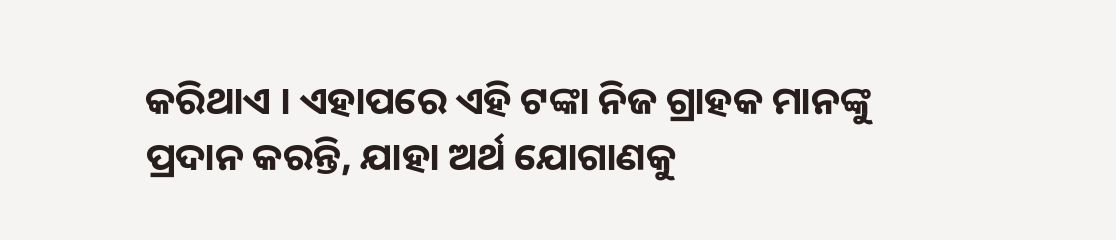କରିଥାଏ । ଏହାପରେ ଏହି ଟଙ୍କା ନିଜ ଗ୍ରାହକ ମାନଙ୍କୁ ପ୍ରଦାନ କରନ୍ତି, ଯାହା ଅର୍ଥ ଯୋଗାଣକୁ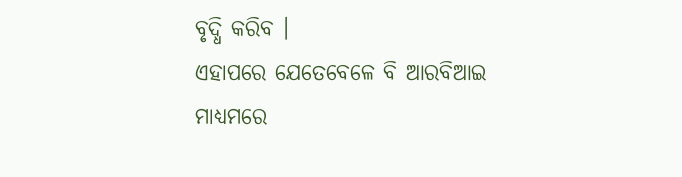ବୃଦ୍ଧି କରିବ ।
ଏହାପରେ ଯେତେବେଳେ ବି ଆରବିଆଇ ମାଧ୍ୟମରେ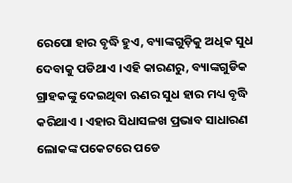ରେପୋ ହାର ବୃଦ୍ଧି ହୁଏ, ବ୍ୟାଙ୍କଗୁଡ଼ିକୁ ଅଧିକ ସୁଧ ଦେବାକୁ ପଡିଥାଏ ।ଏହି କାରଣରୁ, ବ୍ୟାଙ୍କଗୁଡିକ ଗ୍ରାହକଙ୍କୁ ଦେଇଥିବା ଋଣର ସୁଧ ହାର ମଧ୍ୟ ବୃଦ୍ଧି କରିଥାଏ । ଏହାର ସିଧାସଳଖ ପ୍ରଭାବ ସାଧାରଣ ଲୋକଙ୍କ ପକେଟରେ ପଡେ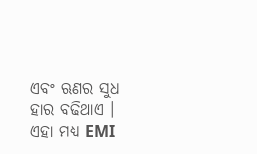ଏବଂ ଋଣର ସୁଧ ହାର ବଢିଥାଏ । ଏହା ମଧ୍ୟ EMI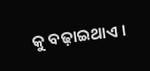କୁ ବଢ଼ାଇଥାଏ ।